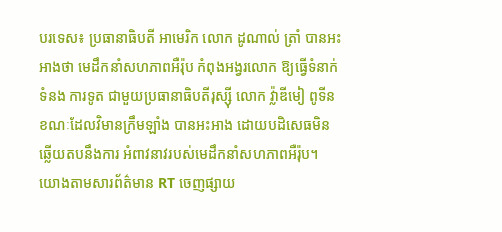បរទេស៖ ប្រធានាធិបតី អាមេរិក លោក ដូណាល់ ត្រាំ បានអះអាងថា មេដឹកនាំសហភាពអឺរ៉ុប កំពុងអង្វរលោក ឱ្យធ្វើទំនាក់ទំនង ការទូត ជាមួយប្រធានាធិបតីរុស្ស៊ី លោក វ្ល៉ាឌីមៀ ពូទីន ខណៈដែលវិមានក្រឹមឡាំង បានអះអាង ដោយបដិសេធមិនឆ្លើយតបនឹងការ អំពាវនាវរបស់មេដឹកនាំសហភាពអឺរ៉ុប។
យោងតាមសារព័ត៌មាន RT ចេញផ្សាយ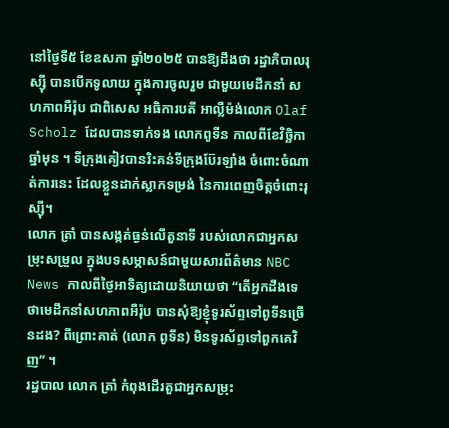នៅថ្ងៃទី៥ ខែឧសភា ឆ្នាំ២០២៥ បានឱ្យដឹងថា រដ្ឋាភិបាលរុស្ស៊ី បានបើកទូលាយ ក្នុងការចូលរួម ជាមួយមេដឹកនាំ សហភាពអឺរ៉ុប ជាពិសេស អធិការបតី អាល្លឺម៉ង់លោក Olaf Scholz ដែលបានទាក់ទង លោកពូទីន កាលពីខែវិច្ឆិកាឆ្នាំមុន ។ ទីក្រុងគៀវបានរិះគន់ទីក្រុងប៊ែរឡាំង ចំពោះចំណាត់ការនេះ ដែលខ្លួនដាក់ស្លាកទម្រង់ នៃការពេញចិត្តចំពោះរុស្ស៊ី។
លោក ត្រាំ បានសង្កត់ធ្ងន់លើតួនាទី របស់លោកជាអ្នកសម្រុះសម្រួល ក្នុងបទសម្ភាសន៍ជាមួយសារព័ត៌មាន NBC News កាលពីថ្ងៃអាទិត្យដោយនិយាយថា “តើអ្នកដឹងទេថាមេដឹកនាំសហភាពអឺរ៉ុប បានសុំឱ្យខ្ញុំទូរស័ព្ទទៅពូទីនច្រើនដង? ពីព្រោះគាត់ (លោក ពូទីន) មិនទូរស័ព្ទទៅពួកគេវិញ” ។
រដ្ឋបាល លោក ត្រាំ កំពុងដើរតួជាអ្នកសម្រុះ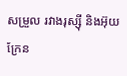សម្រួល រវាងរុស្ស៊ី និងអ៊ុយក្រែន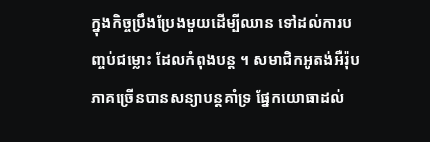ក្នុងកិច្ចប្រឹងប្រែងមួយដើម្បីឈាន ទៅដល់ការបញ្ចប់ជម្លោះ ដែលកំពុងបន្ត ។ សមាជិកអូតង់អឺរ៉ុបភាគច្រើនបានសន្យាបន្តគាំទ្រ ផ្នែកយោធាដល់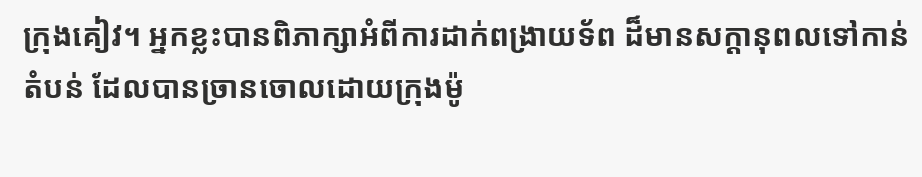ក្រុងគៀវ។ អ្នកខ្លះបានពិភាក្សាអំពីការដាក់ពង្រាយទ័ព ដ៏មានសក្ដានុពលទៅកាន់តំបន់ ដែលបានច្រានចោលដោយក្រុងម៉ូ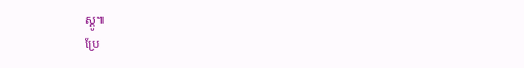ស្គូ៕
ប្រែ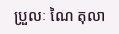ប្រួលៈ ណៃ តុលា